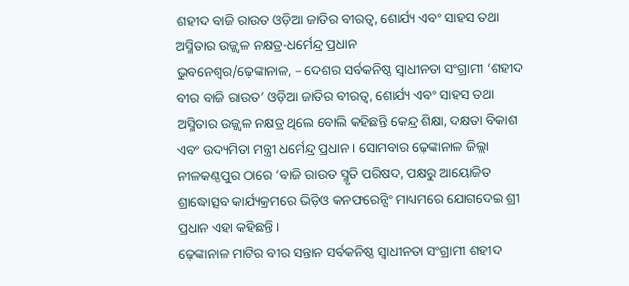ଶହୀଦ ବାଜି ରାଉତ ଓଡ଼ିଆ ଜାତିର ବୀରତ୍ୱ, ଶୋର୍ଯ୍ୟ ଏବଂ ସାହସ ତଥା ଅସ୍ମିତାର ଉଜ୍ଜ୍ୱଳ ନକ୍ଷତ୍ର-ଧର୍ମେନ୍ଦ୍ର ପ୍ରଧାନ
ଭୁବନେଶ୍ୱର/ଢ଼େଙ୍କାନାଳ, – ଦେଶର ସର୍ବକନିଷ୍ଠ ସ୍ୱାଧୀନତା ସଂଗ୍ରାମୀ ‘ଶହୀଦ ବୀର ବାଜି ରାଉତ’ ଓଡ଼ିଆ ଜାତିର ବୀରତ୍ୱ, ଶୋର୍ଯ୍ୟ ଏବଂ ସାହସ ତଥା ଅସ୍ମିତାର ଉଜ୍ଜ୍ୱଳ ନକ୍ଷତ୍ର ଥିଲେ ବୋଲି କହିଛନ୍ତି କେନ୍ଦ୍ର ଶିକ୍ଷା, ଦକ୍ଷତା ବିକାଶ ଏବଂ ଉଦ୍ୟମିତା ମନ୍ତ୍ରୀ ଧର୍ମେନ୍ଦ୍ର ପ୍ରଧାନ । ସୋମବାର ଢ଼େଙ୍କାନାଳ ଜିଲ୍ଲା ନୀଳକଣ୍ଠପୁର ଠାରେ ‘ବାଜି ରାଉତ ସ୍ମୃତି ପରିଷଦ, ପକ୍ଷରୁ ଆୟୋଜିତ ଶ୍ରାଦ୍ଧୋତ୍ସବ କାର୍ଯ୍ୟକ୍ରମରେ ଭିଡ଼ିଓ କନଫରେନ୍ସିଂ ମାଧ୍ୟମରେ ଯୋଗଦେଇ ଶ୍ରୀ ପ୍ରଧାନ ଏହା କହିଛନ୍ତି ।
ଢ଼େଙ୍କାନାଳ ମାଟିର ବୀର ସନ୍ତାନ ସର୍ବକନିଷ୍ଠ ସ୍ୱାଧୀନତା ସଂଗ୍ରାମୀ ଶହୀଦ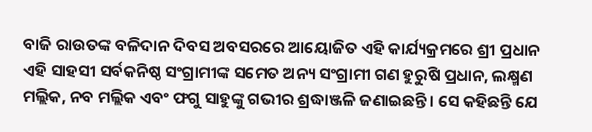ବାଜି ରାଉତଙ୍କ ବଳିଦାନ ଦିବସ ଅବସରରେ ଆୟୋଜିତ ଏହି କାର୍ଯ୍ୟକ୍ରମରେ ଶ୍ରୀ ପ୍ରଧାନ ଏହି ସାହସୀ ସର୍ବକନିଷ୍ଠ ସଂଗ୍ରାମୀଙ୍କ ସମେତ ଅନ୍ୟ ସଂଗ୍ରାମୀ ଗଣ ହୁରୁଷି ପ୍ରଧାନ, ଲକ୍ଷ୍ମଣ ମଲ୍ଲିକ, ନବ ମଲ୍ଲିକ ଏବଂ ଫଗୁ ସାହୁଙ୍କୁ ଗଭୀର ଶ୍ରଦ୍ଧାଞ୍ଜଳି ଜଣାଇଛନ୍ତି । ସେ କହିଛନ୍ତି ଯେ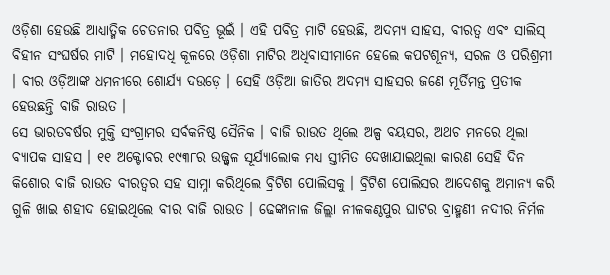ଓଡ଼ିଶା ହେଉଛି ଆଧ୍ୟାତ୍ମିକ ଚେତନାର ପବିତ୍ର ଭୂଇଁ । ଏହି ପବିତ୍ର ମାଟି ହେଉଛି, ଅଦମ୍ୟ ସାହସ, ବୀରତ୍ୱ ଏବଂ ସାଲିସ୍ ବିହୀନ ସଂଘର୍ଷର ମାଟି । ମହୋଦଧି କୂଳରେ ଓଡ଼ିଶା ମାଟିର ଅଧିବାସୀମାନେ ହେଲେ କପଟଶୂନ୍ୟ, ସରଳ ଓ ପରିଶ୍ରମୀ । ବୀର ଓଡ଼ିଆଙ୍କ ଧମନୀରେ ଶୋର୍ଯ୍ୟ ଦଉଡ଼େ । ସେହି ଓଡ଼ିଆ ଜାତିର ଅଦମ୍ୟ ସାହସର ଜଣେ ମୂର୍ତିମନ୍ତ ପ୍ରତୀକ ହେଉଛନ୍ତି ବାଜି ରାଉତ ।
ସେ ଭାରତବର୍ଷର ମୁକ୍ତି ସଂଗ୍ରାମର ସର୍ବକନିଷ୍ଠ ସୈନିକ । ବାଜି ରାଉତ ଥିଲେ ଅଳ୍ପ ବୟସର, ଅଥଚ ମନରେ ଥିଲା ବ୍ୟାପକ ସାହସ । ୧୧ ଅକ୍ଟୋବର ୧୯୩୮ର ଉଜ୍ଜ୍ୱଳ ସୂର୍ଯ୍ୟାଲୋକ ମଧ୍ୟ ସ୍ତୀମିତ ଦେଖାଯାଇଥିଲା କାରଣ ସେହି ଦିନ କିଶୋର ବାଜି ରାଉତ ବୀରତ୍ୱର ସହ ସାମ୍ନା କରିଥିଲେ ବ୍ରିଟିଶ ପୋଲିସକୁ । ବ୍ରିଟିଶ ପୋଲିସର ଆଦେଶକୁ ଅମାନ୍ୟ କରି ଗୁଳି ଖାଇ ଶହୀଦ ହୋଇଥିଲେ ବୀର ବାଜି ରାଉତ । ଢେଙ୍କାନାଳ ଜିଲ୍ଲା ନୀଳକଣ୍ଠପୁର ଘାଟର ବ୍ରାହ୍ମଣୀ ନଦୀର ନିର୍ମଳ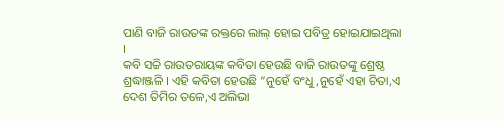ପାଣି ବାଜି ରାଉତଙ୍କ ରକ୍ତରେ ଲାଲ୍ ହୋଇ ପବିତ୍ର ହୋଇଯାଇଥିଲା ।
କବି ସଚ୍ଚି ରାଉତରାୟଙ୍କ କବିତା ହେଉଛି ବାଜି ରାଉତଙ୍କୁ ଶ୍ରେଷ୍ଠ ଶ୍ରଦ୍ଧାଞ୍ଜଳି । ଏହି କବିତା ହେଉଛି “ନୁହେଁ ବଂଧୁ,ନୁହେଁ ଏହା ଚିତା,ଏ ଦେଶ ତିମିର ତଳେ,ଏ ଅଲିଭା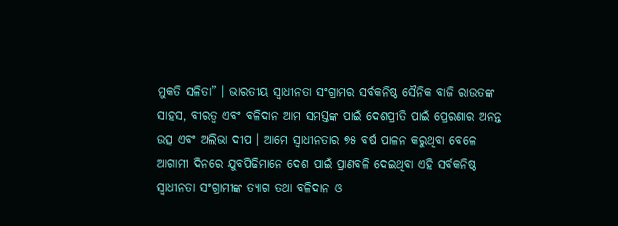ମୁକତି ସଳିତା” । ଭାରତୀୟ ସ୍ୱାଧୀନତା ସଂଗ୍ରାମର ସର୍ବକନିଷ୍ଠ ସୈନିକ ବାଜି ରାଉତଙ୍କ ସାହସ, ବୀରତ୍ୱ ଏବଂ ବଳିଦାନ ଆମ ସମସ୍ତଙ୍କ ପାଇଁ ଦେଶପ୍ରୀତି ପାଇଁ ପ୍ରେରଣାର ଅନନ୍ତ ଉତ୍ସ ଏବଂ ଅଲିଭା ଦୀପ । ଆମେ ସ୍ୱାଧୀନତାର ୭୫ ବର୍ଷ ପାଳନ କରୁଥିବା ବେଳେ ଆଗାମୀ ଦିନରେ ଯୁବପିଢିମାନେ ଦେଶ ପାଇଁ ପ୍ରାଣବଳି ଦେଇଥିବା ଏହି ସର୍ବକନିଷ୍ଠ ସ୍ୱାଧୀନତା ସଂଗ୍ରାମୀଙ୍କ ତ୍ୟାଗ ତଥା ବଳିଦାନ ଓ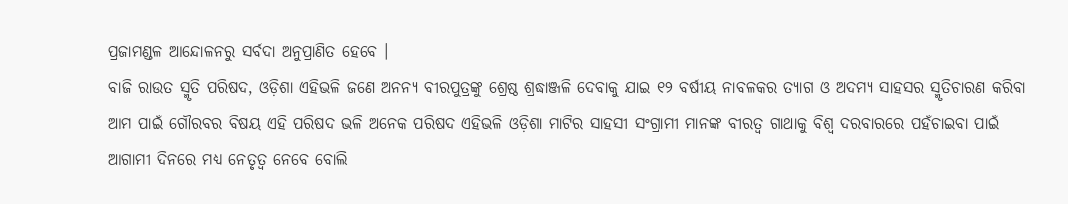ପ୍ରଜାମଣ୍ଡଳ ଆନ୍ଦୋଳନରୁ ସର୍ବଦା ଅନୁପ୍ରାଣିତ ହେବେ ।
ବାଜି ରାଉତ ସ୍ମୃତି ପରିଷଦ, ଓଡ଼ିଶା ଏହିଭଳି ଜଣେ ଅନନ୍ୟ ବୀରପୁତ୍ରଙ୍କୁ ଶ୍ରେଷ୍ଠ ଶ୍ରଦ୍ଧାଞ୍ଜଳି ଦେବାକୁ ଯାଇ ୧୨ ବର୍ଷୀୟ ନାବଳକର ତ୍ୟାଗ ଓ ଅଦମ୍ୟ ସାହସର ସ୍ମୃତିଚାରଣ କରିବା ଆମ ପାଇଁ ଗୌରବର ବିଷୟ ଏହି ପରିଷଦ ଭଳି ଅନେକ ପରିଷଦ ଏହିଭଳି ଓଡ଼ିଶା ମାଟିର ସାହସୀ ସଂଗ୍ରାମୀ ମାନଙ୍କ ବୀରତ୍ୱ ଗାଥାକୁ ବିଶ୍ୱ ଦରବାରରେ ପହଁଚାଇବା ପାଇଁ ଆଗାମୀ ଦିନରେ ମଧ୍ୟ ନେତୃତ୍ୱ ନେବେ ବୋଲି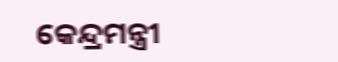କେନ୍ଦ୍ରମନ୍ତ୍ରୀ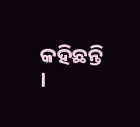କହିଛନ୍ତି ।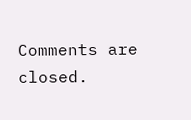Comments are closed.